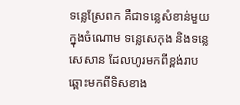ទន្លេស្រែពក គឺជាទន្លេសំខាន់មួយក្នុងចំណោម ទន្លេសេកុង និងទន្លេសេសាន ដែលហូរមកពីខ្ពង់រាប ឆ្ពោះមកពីទិសខាង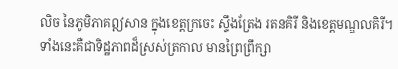លិច នៃភូមិភាគឦសាន ក្នុងខេត្តក្រចេះ ស្ទឹងត្រែង រតនគិរី និងខេត្តមណ្ឌលគិរី។
ទាំងនេះគឺជាទិដ្ឋភាពដ៏ស្រស់ត្រកាល មានព្រៃព្រឹក្សា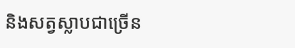និងសត្វស្លាបជាច្រើន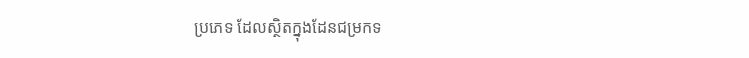ប្រភេទ ដែលស្ថិតក្នុងដែនជម្រកទ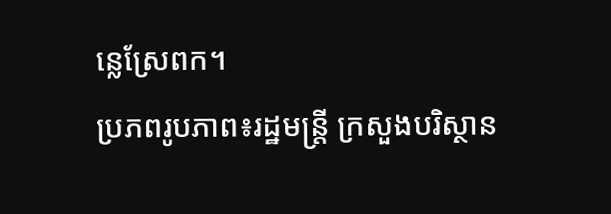ន្លេស្រែពក។
ប្រភពរូបភាព៖រដ្ឋមន្រ្តី ក្រសួងបរិស្ថាន